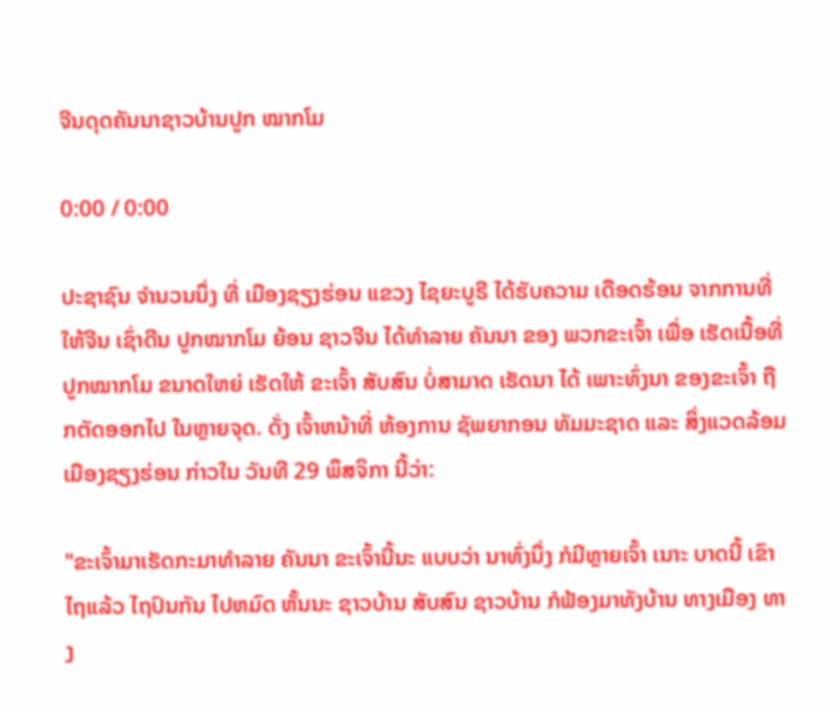ຈີນດຸດຄັນນາຊາວບ້ານປູກ ໝາກໂມ

0:00 / 0:00

ປະຊາຊົນ ຈຳນວນນຶ່ງ ທີ່ ເມືອງຊຽງຮ່ອນ ແຂວງ ໄຊຍະບູຣີ ໄດ້ຮັບຄວາມ ເດືອດຮ້ອນ ຈາກການທີ່ ໃຫ້ຈີນ ເຊົ່າດີນ ປູກໝາກໂມ ຍ້ອນ ຊາວຈີນ ໄດ້ທຳລາຍ ຄັນນາ ຂອງ ພວກຂະເຈົ້າ ເພື່ອ ເຮັດເນື້ອທີ່ ປູກໝາກໂມ ຂນາດໃຫຍ່ ເຮັດໃຫ້ ຂະເຈົ້າ ສັບສົນ ບໍ່ສາມາດ ເຮັດນາ ໄດ້ ເພາະທົ່ງນາ ຂອງຂະເຈົ້າ ຖືກຕັດອອກໄປ ໃນຫຼາຍຈຸດ. ດັ່ງ ເຈົ້າຫນ້າທີ່ ຫ້ອງການ ຊັພຍາກອນ ທັມມະຊາດ ແລະ ສິ່ງແວດລ້ອມ ເມືອງຊຽງຮ່ອນ ກ່າວໃນ ວັນທີ 29 ພຶສຈິກາ ນີ້ວ່າ:

"ຂະເຈົ້າມາເຮັດກະມາທຳລາຍ ຄັນນາ ຂະເຈົ້ານີ້ນະ ແບບວ່າ ນາທົ່ງນຶ່ງ ກໍມີຫຼາຍເຈົ້າ ເນາະ ບາດນີ້ ເຂົາໄຖແລ້ວ ໄຖປົນກັນ ໄປຫມົດ ຫັ້ນນະ ຊາວບ້ານ ສັບສົນ ຊາວບ້ານ ກໍຟ້ອງມາທັງບ້ານ ທາງເມືອງ ທາງ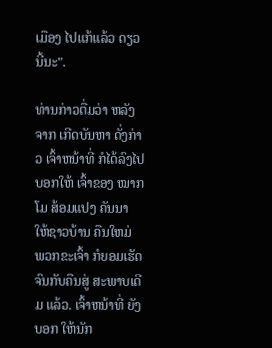ເມືອງ ໄປແກ້ແລ້ວ ດຽວນີ້ນະ".

ທ່ານກ່າວຕື່ມວ່າ ຫລັງຈາກ ເກີດບັນຫາ ດັ່ງກ່າວ ເຈົ້າຫນ້າທີ່ ກໍໄດ້ລົງໄປ ບອກໃຫ້ ເຈົ້າຂອງ ໝາກໂມ ສ້ອມແປງ ຄັນນາ ໃຫ້ຊາວບ້ານ ຄືນໃຫມ່ ພວກຂະເຈົ້າ ກໍຍອມເຮັດ ຈົນກັບຄືນສູ່ ສະພາບເດີມ ແລ້ວ. ເຈົ້າຫນ້າທີ່ ຍັງບອກ ໃຫ້ນັກ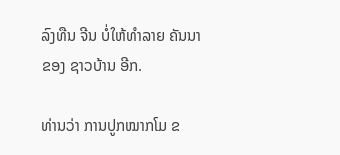ລົງທືນ ຈີນ ບໍ່ໃຫ້ທຳລາຍ ຄັນນາ ຂອງ ຊາວບ້ານ ອີກ.

ທ່ານວ່າ ການປູກໝາກໂມ ຂ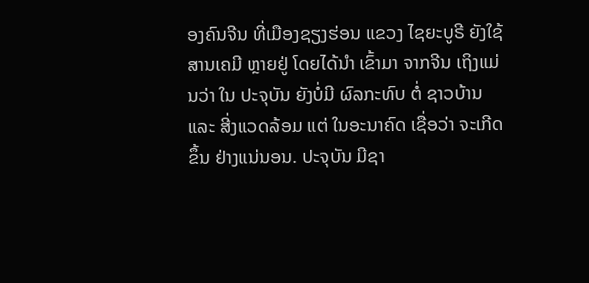ອງຄົນຈີນ ທີ່ເມືອງຊຽງຮ່ອນ ແຂວງ ໄຊຍະບູຣີ ຍັງໃຊ້ ສານເຄມີ ຫຼາຍຢູ່ ໂດຍໄດ້ນຳ ເຂົ້າມາ ຈາກຈີນ ເຖິງແມ່ນວ່າ ໃນ ປະຈຸບັນ ຍັງບໍ່ມີ ຜົລກະທົບ ຕໍ່ ຊາວບ້ານ ແລະ ສີ່ງແວດລ້ອມ ແຕ່ ໃນອະນາຄົດ ເຊື່ອວ່າ ຈະເກີດຂຶ້ນ ຢ່າງແນ່ນອນ. ປະຈຸບັນ ມີຊາ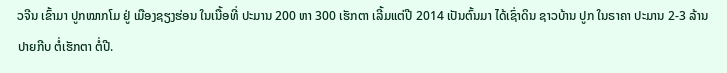ວຈີນ ເຂົ້າມາ ປູກໝາກໂມ ຢູ່ ເມືອງຊຽງຮ່ອນ ໃນເນື້ອທີ່ ປະມານ 200 ຫາ 300 ເຮັກຕາ ເລີ້ມແຕ່ປີ 2014 ເປັນຕົ້ນມາ ໄດ້ເຊົ່າດິນ ຊາວບ້ານ ປູກ ໃນຣາຄາ ປະມານ 2-3 ລ້ານ ປາຍກີບ ຕໍ່ເຮັກຕາ ຕໍ່ປີ.